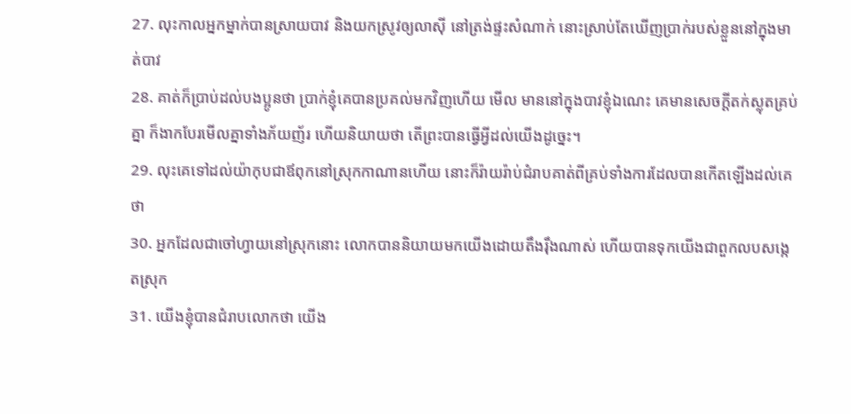27. លុះកាលអ្នកម្នាក់បានស្រាយបាវ និងយកស្រូវឲ្យលាស៊ី នៅត្រង់ផ្ទះសំណាក់ នោះស្រាប់តែឃើញប្រាក់របស់ខ្លួននៅក្នុងមាត់បាវ
28. គាត់ក៏ប្រាប់ដល់បងប្អូនថា ប្រាក់ខ្ញុំគេបានប្រគល់មកវិញហើយ មើល មាននៅក្នុងបាវខ្ញុំឯណេះ គេមានសេចក្ដីតក់ស្លុតគ្រប់គ្នា ក៏ងាកបែរមើលគ្នាទាំងភ័យញ័រ ហើយនិយាយថា តើព្រះបានធ្វើអ្វីដល់យើងដូច្នេះ។
29. លុះគេទៅដល់យ៉ាកុបជាឪពុកនៅស្រុកកាណានហើយ នោះក៏រ៉ាយរ៉ាប់ជំរាបគាត់ពីគ្រប់ទាំងការដែលបានកើតឡើងដល់គេថា
30. អ្នកដែលជាចៅហ្វាយនៅស្រុកនោះ លោកបាននិយាយមកយើងដោយតឹងរ៉ឹងណាស់ ហើយបានទុកយើងជាពួកលបសង្កេតស្រុក
31. យើងខ្ញុំបានជំរាបលោកថា យើង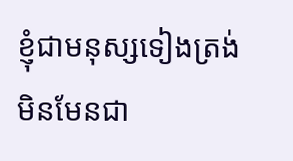ខ្ញុំជាមនុស្សទៀងត្រង់ មិនមែនជា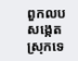ពួកលបសង្កេតស្រុកទេ